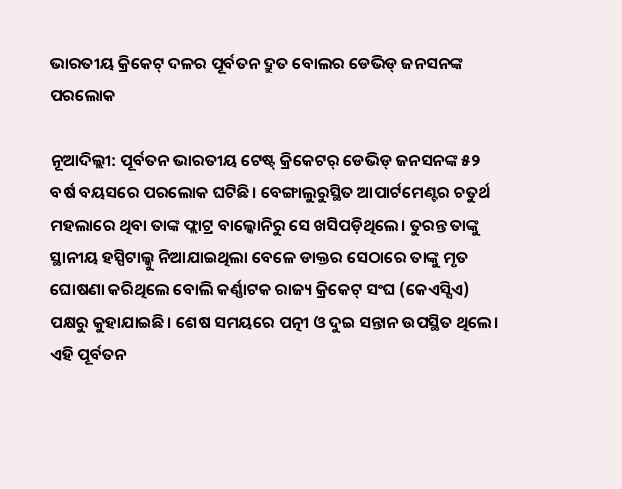ଭାରତୀୟ କ୍ରିକେଟ୍ ଦଳର ପୂର୍ବତନ ଦ୍ରୁତ ବୋଲର ଡେଭିଡ୍ ଜନସନଙ୍କ ପରଲୋକ

ନୂଆଦିଲ୍ଲୀ: ପୂର୍ବତନ ଭାରତୀୟ ଟେଷ୍ଟ୍ କ୍ରିକେଟର୍ ଡେଭିଡ୍ ଜନସନଙ୍କ ୫୨ ବର୍ଷ ବୟସରେ ପରଲୋକ ଘଟିଛି। ବେଙ୍ଗାଲୁରୁସ୍ଥିତ ଆପାର୍ଟମେଣ୍ଟର ଚତୁର୍ଥ ମହଲାରେ ଥିବା ତାଙ୍କ ଫ୍ଲାଟ୍ର ବାଲ୍କୋନିରୁ ସେ ଖସିପଡ଼ିଥିଲେ। ତୁରନ୍ତ ତାଙ୍କୁ ସ୍ଥାନୀୟ ହସ୍ପିଟାଲ୍କୁ ନିଆଯାଇଥିଲା ବେଳେ ଡାକ୍ତର ସେଠାରେ ତାଙ୍କୁ ମୃତ ଘୋଷଣା କରିଥିଲେ ବୋଲି କର୍ଣ୍ଣାଟକ ରାଜ୍ୟ କ୍ରିକେଟ୍ ସଂଘ (କେଏସ୍ସିଏ) ପକ୍ଷରୁ କୁହାଯାଇଛି। ଶେଷ ସମୟରେ ପତ୍ନୀ ଓ ଦୁଇ ସନ୍ତାନ ଉପସ୍ଥିତ ଥିଲେ। ଏହି ପୂର୍ବତନ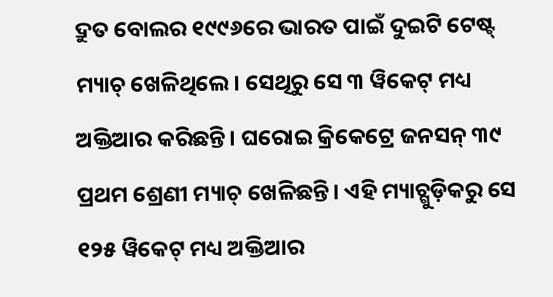ଦ୍ରୁତ ବୋଲର ୧୯୯୬ରେ ଭାରତ ପାଇଁ ଦୁଇଟି ଟେଷ୍ଟ୍ ମ୍ୟାଚ୍ ଖେଳିଥିଲେ। ସେଥିରୁ ସେ ୩ ୱିକେଟ୍ ମଧ୍ୟ ଅକ୍ତିଆର କରିଛନ୍ତି। ଘରୋଇ କ୍ରିକେଟ୍ରେ ଜନସନ୍ ୩୯ ପ୍ରଥମ ଶ୍ରେଣୀ ମ୍ୟାଚ୍ ଖେଳିଛନ୍ତି। ଏହି ମ୍ୟାଚ୍ଗୁଡ଼ିକରୁ ସେ ୧୨୫ ୱିକେଟ୍ ମଧ୍ୟ ଅକ୍ତିଆର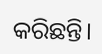କରିଛନ୍ତି।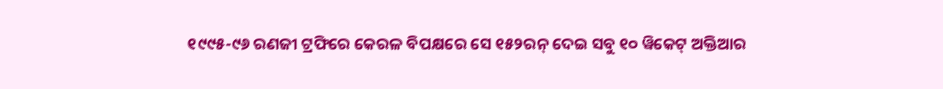୧୯୯୫-୯୬ ରଣଜୀ ଟ୍ରଫିରେ କେରଳ ବିପକ୍ଷରେ ସେ ୧୫୨ରନ୍ ଦେଇ ସବୁ ୧୦ ୱିକେଟ୍ ଅକ୍ତିଆର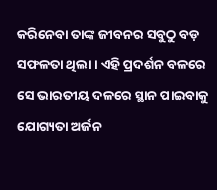କରିନେବା ତାଙ୍କ ଜୀବନର ସବୁଠୁ ବଡ଼ ସଫଳତା ଥିଲା। ଏହି ପ୍ରଦର୍ଶନ ବଳରେ ସେ ଭାରତୀୟ ଦଳରେ ସ୍ଥାନ ପାଇବାକୁ ଯୋଗ୍ୟତା ଅର୍ଜନ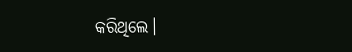କରିଥିଲେ।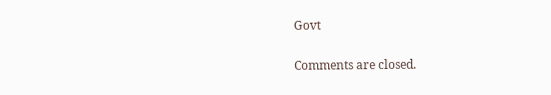Govt

Comments are closed.